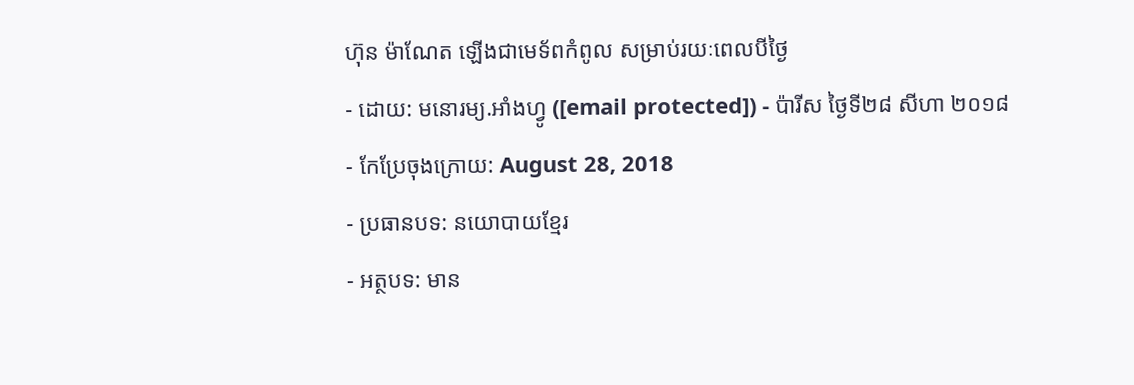ហ៊ុន ម៉ាណែត ឡើងជាមេទ័ពកំពូល សម្រាប់រយៈពេលបីថ្ងៃ
- ដោយ: មនោរម្យ.អាំងហ្វូ ([email protected]) - ប៉ារីស ថ្ងៃទី២៨ សីហា ២០១៨
- កែប្រែចុងក្រោយ: August 28, 2018
- ប្រធានបទ: នយោបាយខ្មែរ
- អត្ថបទ: មាន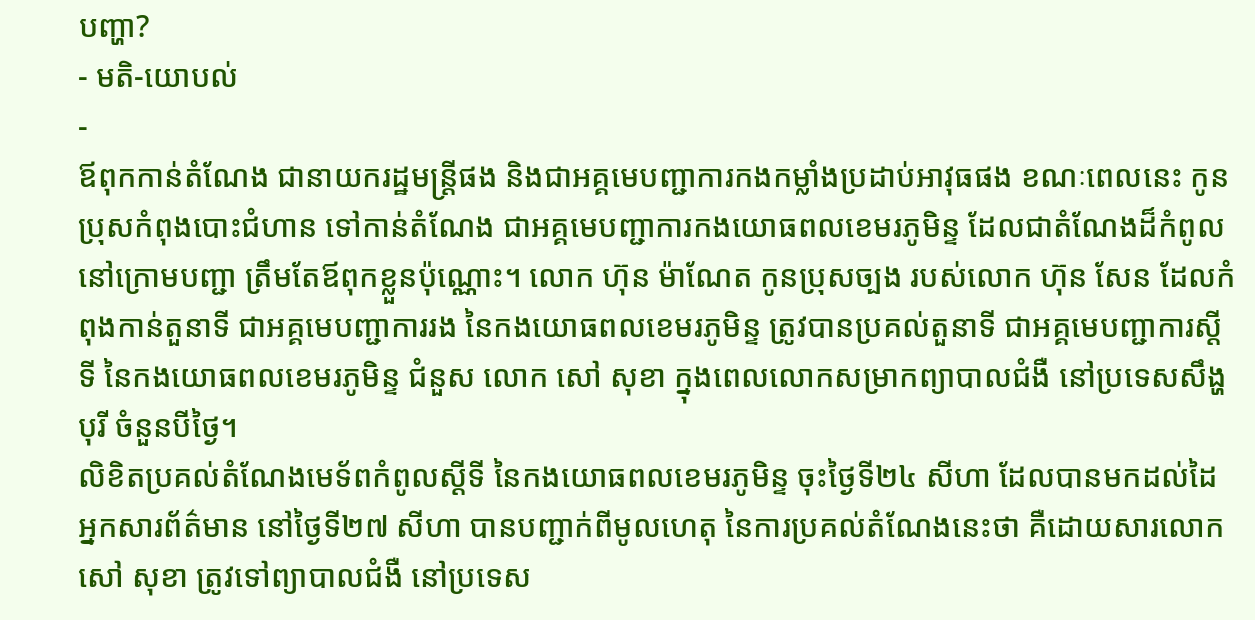បញ្ហា?
- មតិ-យោបល់
-
ឪពុកកាន់តំណែង ជានាយករដ្ឋមន្ត្រីផង និងជាអគ្គមេបញ្ជាការកងកម្លាំងប្រដាប់អាវុធផង ខណៈពេលនេះ កូនប្រុសកំពុងបោះជំហាន ទៅកាន់តំណែង ជាអគ្គមេបញ្ជាការកងយោធពលខេមរភូមិន្ទ ដែលជាតំណែងដ៏កំពូល នៅក្រោមបញ្ជា ត្រឹមតែឪពុកខ្លួនប៉ុណ្ណោះ។ លោក ហ៊ុន ម៉ាណែត កូនប្រុសច្បង របស់លោក ហ៊ុន សែន ដែលកំពុងកាន់តួនាទី ជាអគ្គមេបញ្ជាការរង នៃកងយោធពលខេមរភូមិន្ទ ត្រូវបានប្រគល់តួនាទី ជាអគ្គមេបញ្ជាការស្ដីទី នៃកងយោធពលខេមរភូមិន្ទ ជំនួស លោក សៅ សុខា ក្នុងពេលលោកសម្រាកព្យាបាលជំងឺ នៅប្រទេសសឹង្ហបុរី ចំនួនបីថ្ងៃ។
លិខិតប្រគល់តំណែងមេទ័ពកំពូលស្ដីទី នៃកងយោធពលខេមរភូមិន្ទ ចុះថ្ងៃទី២៤ សីហា ដែលបានមកដល់ដៃអ្នកសារព័ត៌មាន នៅថ្ងៃទី២៧ សីហា បានបញ្ជាក់ពីមូលហេតុ នៃការប្រគល់តំណែងនេះថា គឺដោយសារលោក សៅ សុខា ត្រូវទៅព្យាបាលជំងឺ នៅប្រទេស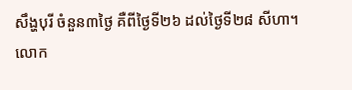សឹង្ហបុរី ចំនួន៣ថ្ងៃ គឺពីថ្ងៃទី២៦ ដល់ថ្ងៃទី២៨ សីហា។
លោក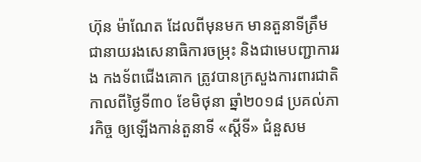ហ៊ុន ម៉ាណែត ដែលពីមុនមក មានតួនាទីត្រឹមជានាយរងសេនាធិការចម្រុះ និងជាមេបញ្ជាការរង កងទ័ពជើងគោក ត្រូវបានក្រសួងការពារជាតិ កាលពីថ្ងៃទី៣០ ខែមិថុនា ឆ្នាំ២០១៨ ប្រគល់ភារកិច្ច ឲ្យឡើងកាន់តួនាទី «ស្ដីទី» ជំនួសម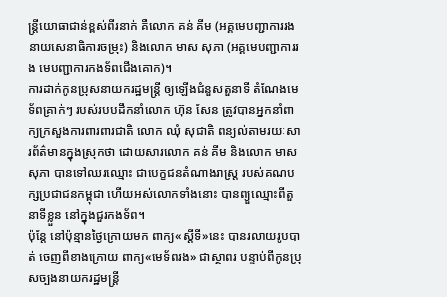ន្ត្រីយោធាជាន់ខ្ពស់ពីរនាក់ គឺលោក គន់ គីម (អគ្គមេបញ្ជាការរង នាយសេនាធិការចម្រុះ) និងលោក មាស សុភា (អគ្គមេបញ្ជាការរង មេបញ្ជាការកងទ័ពជើងគោក)។
ការដាក់កូនប្រុសនាយករដ្ឋមន្ត្រី ឲ្យឡើងជំនួសតួនាទី តំណែងមេទ័ពគ្រាក់ៗ របស់របបដឹកនាំលោក ហ៊ុន សែន ត្រូវបានអ្នកនាំពាក្យក្រសួងការពារពារជាតិ លោក ឈុំ សុជាតិ ពន្យល់តាមរយៈសារព័ត៌មានក្នុងស្រុកថា ដោយសារលោក គន់ គីម និងលោក មាស សុភា បានទៅឈរឈ្មោះ ជាបេក្ខជនតំណាងរាស្ត្រ របស់គណបក្សប្រជាជនកម្ពុជា ហើយអស់លោកទាំងនោះ បានព្យួឈ្មោះពីតួនាទីខ្លួន នៅក្នុងជួរកងទ័ព។
ប៉ុន្តែ នៅប៉ុន្មានថ្ងៃក្រោយមក ពាក្យ«ស្ដីទី»នេះ បានរលាយរូបបាត់ ចេញពីខាងក្រោយ ពាក្យ«មេទ័ពរង» ជាស្ថាពរ បន្ទាប់ពីកូនប្រុសច្បងនាយករដ្ឋមន្ត្រី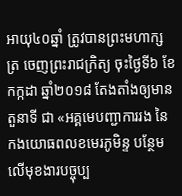អាយុ៤០ឆ្នាំ ត្រូវបានព្រះមហាក្សត្រ ចេញព្រះរាជក្រិត្យ ចុះថ្ងៃទី៦ ខែកក្កដា ឆ្នាំ២០១៨ តែងតាំងឲ្យមានតួនាទី ជា «អគ្គមេបញ្ជាការរង នៃកងយោធពលខមេរភូមិន្ទ បន្ថែមលើមុខងារបច្ចុប្ប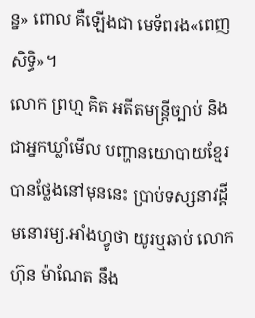ន្ន» ពោល គឺឡើងជា មេទ័ពរង«ពេញសិទ្ធិ»។
លោក ព្រហ្ម គិត អតីតមន្ត្រីច្បាប់ និងជាអ្នកឃ្លាំមើល បញ្ហានយោបាយខ្មែរ បានថ្លែងនៅមុននេះ ប្រាប់ទស្សនាវដ្ដីមនោរម្យ.អាំងហ្វូថា យូរឬឆាប់ លោក ហ៊ុន ម៉ាណែត នឹង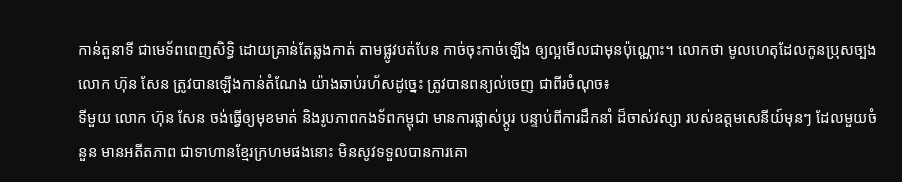កាន់តួនាទី ជាមេទ័ពពេញសិទ្ធិ ដោយគ្រាន់តែឆ្លងកាត់ តាមផ្លូវបត់បែន កាច់ចុះកាច់ឡើង ឲ្យល្អមើលជាមុនប៉ុណ្ណោះ។ លោកថា មូលហេតុដែលកូនប្រុសច្បងលោក ហ៊ុន សែន ត្រូវបានឡើងកាន់តំណែង យ៉ាងឆាប់រហ័សដូច្នេះ ត្រូវបានពន្យល់ចេញ ជាពីរចំណុច៖
ទីមួយ លោក ហ៊ុន សែន ចង់ធ្វើឲ្យមុខមាត់ និងរូបភាពកងទ័ពកម្ពុជា មានការផ្លាស់ប្ដូរ បន្ទាប់ពីការដឹកនាំ ដ៏ចាស់វស្សា របស់ឧត្ដមសេនីយ៍មុនៗ ដែលមួយចំនួន មានអតីតភាព ជាទាហានខ្មែរក្រហមផងនោះ មិនសូវទទួលបានការគោ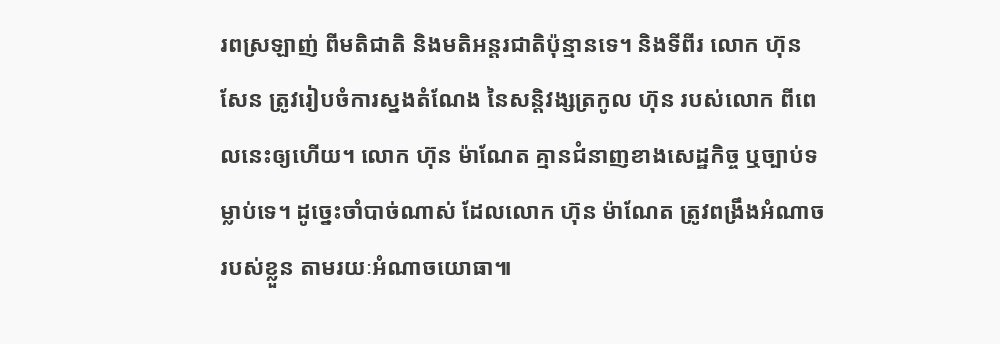រពស្រឡាញ់ ពីមតិជាតិ និងមតិអន្តរជាតិប៉ុន្មានទេ។ និងទីពីរ លោក ហ៊ុន សែន ត្រូវរៀបចំការស្នងតំណែង នៃសន្តិវង្សត្រកូល ហ៊ុន របស់លោក ពីពេលនេះឲ្យហើយ។ លោក ហ៊ុន ម៉ាណែត គ្មានជំនាញខាងសេដ្ឋកិច្ច ឬច្បាប់ទម្លាប់ទេ។ ដូច្នេះចាំបាច់ណាស់ ដែលលោក ហ៊ុន ម៉ាណែត ត្រូវពង្រឹងអំណាចរបស់ខ្លួន តាមរយៈអំណាចយោធា៕